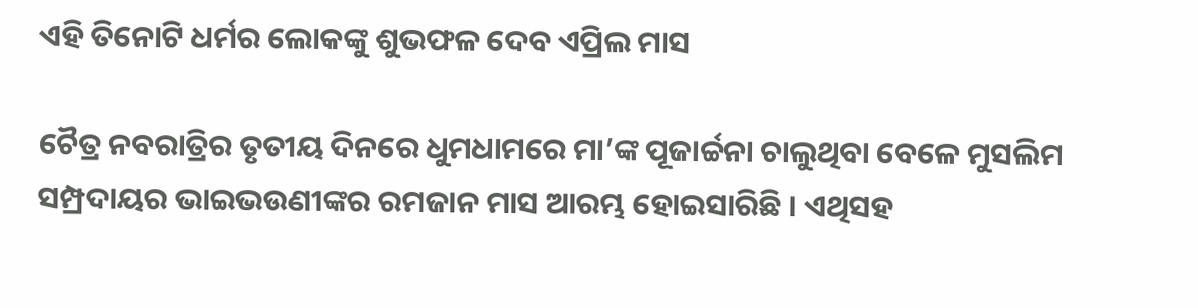ଏହି ତିନୋଟି ଧର୍ମର ଲୋକଙ୍କୁ ଶୁଭଫଳ ଦେବ ଏପ୍ରିଲ ମାସ

ଚୈତ୍ର ନବରାତ୍ରିର ତୃତୀୟ ଦିନରେ ଧୁମଧାମରେ ମା’ଙ୍କ ପୂଜାର୍ଚ୍ଚନା ଚାଲୁଥିବା ବେଳେ ମୁସଲିମ ସମ୍ପ୍ରଦାୟର ଭାଇଭଉଣୀଙ୍କର ରମଜାନ ମାସ ଆରମ୍ଭ ହୋଇସାରିଛି । ଏଥିସହ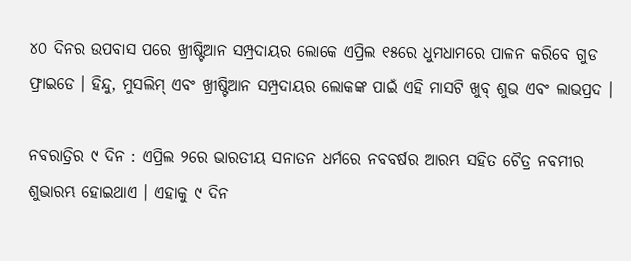୪୦ ଦିନର ଉପବାସ ପରେ ଖ୍ରୀଷ୍ଟିଆନ ସମ୍ପ୍ରଦାୟର ଲୋକେ ଏପ୍ରିଲ ୧୫ରେ ଧୁମଧାମରେ ପାଳନ କରିବେ ଗୁଡ ଫ୍ରାଇଡେ । ହିନ୍ଦୁ, ମୁସଲିମ୍ ଏବଂ ଖ୍ରୀଷ୍ଟିଆନ ସମ୍ପ୍ରଦାୟର ଲୋକଙ୍କ ପାଇଁ ଏହି ମାସଟି ଖୁବ୍ ଶୁଭ ଏବଂ ଲାଭପ୍ରଦ ।

ନବରାତ୍ରିର ୯ ଦିନ : ଏପ୍ରିଲ ୨ରେ ଭାରତୀୟ ସନାତନ ଧର୍ମରେ ନବବର୍ଷର ଆରମ୍ଭ ସହିତ ଚୈତ୍ର ନବମୀର ଶୁଭାରମ୍ଭ ହୋଇଥାଏ । ଏହାକୁ ୯ ଦିନ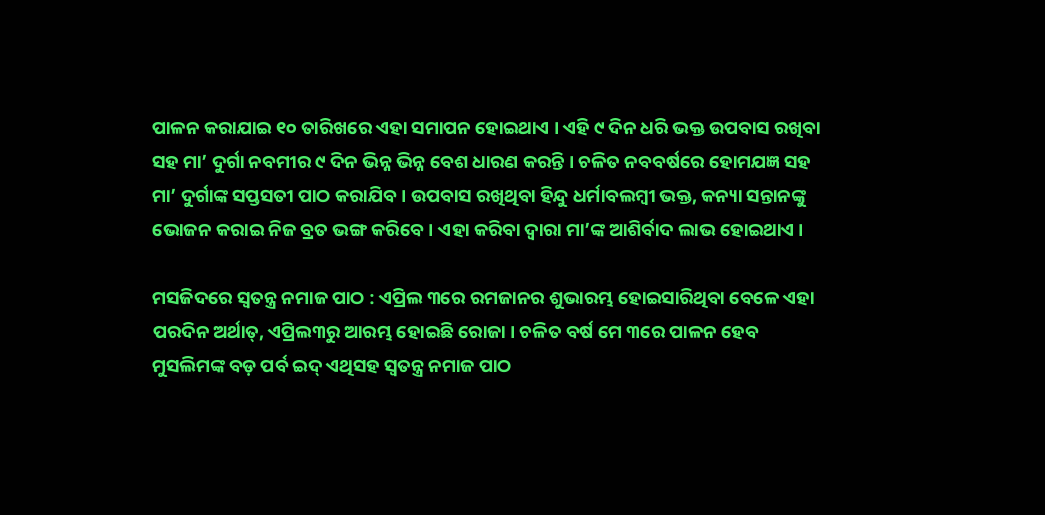ପାଳନ କରାଯାଇ ୧୦ ତାରିଖରେ ଏହା ସମାପନ ହୋଇଥାଏ । ଏହି ୯ ଦିନ ଧରି ଭକ୍ତ ଉପବାସ ରଖିବା ସହ ମା’ ଦୁର୍ଗା ନବମୀର ୯ ଦିନ ଭିନ୍ନ ଭିନ୍ନ ବେଶ ଧାରଣ କରନ୍ତି । ଚଳିତ ନବବର୍ଷରେ ହୋମଯଜ୍ଞ ସହ ମା’ ଦୁର୍ଗାଙ୍କ ସପ୍ତସତୀ ପାଠ କରାଯିବ । ଉପବାସ ରଖିଥିବା ହିନ୍ଦୁ ଧର୍ମାବଲମ୍ୱୀ ଭକ୍ତ, କନ୍ୟା ସନ୍ତାନଙ୍କୁ ଭୋଜନ କରାଇ ନିଜ ବ୍ରତ ଭଙ୍ଗ କରିବେ । ଏହା କରିବା ଦ୍ୱାରା ମା’ଙ୍କ ଆଶିର୍ବାଦ ଲାଭ ହୋଇଥାଏ ।

ମସଜିଦରେ ସ୍ୱତନ୍ତ୍ର ନମାଜ ପାଠ : ଏପ୍ରିଲ ୩ରେ ରମଜାନର ଶୁଭାରମ୍ଭ ହୋଇସାରିଥିବା ବେଳେ ଏହା ପରଦିନ ଅର୍ଥାତ୍, ଏପ୍ରିଲ୩ରୁ ଆରମ୍ଭ ହୋଇଛି ରୋଜା । ଚଳିତ ବର୍ଷ ମେ ୩ରେ ପାଳନ ହେବ ମୁସଲିମଙ୍କ ବଡ଼ ପର୍ବ ଇଦ୍ ଏଥିସହ ସ୍ୱତନ୍ତ୍ର ନମାଜ ପାଠ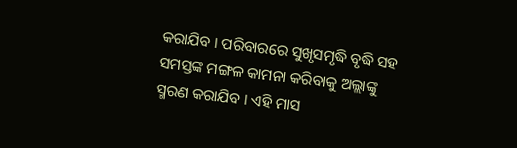କରାଯିବ । ପରିବାରରେ ସୁଖୃସମୃଦ୍ଧି ବୃଦ୍ଧି ସହ ସମସ୍ତଙ୍କ ମଙ୍ଗଳ କାମନା କରିବାକୁ ଅଲ୍ଲାଙ୍କୁ ସ୍ମରଣ କରାଯିବ । ଏହି ମାସ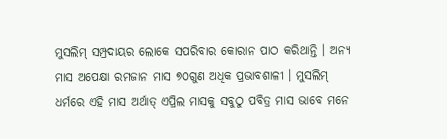ମୁସଲିମ୍ ସମ୍ପ୍ରଦାୟର ଲୋକେ ସପରିବାର କୋରାନ ପାଠ କରିଥାନ୍ତି । ଅନ୍ୟ ମାସ ଅପେକ୍ଷା ରମଜାନ ମାସ ୭୦ଗୁଣ ଅଧିକ ପ୍ରଭାବଶାଳୀ । ମୁସଲିମ୍ ଧର୍ମରେ ଏହି ମାସ ଅର୍ଥାତ୍ ଏପ୍ରିଲ ମାସକୁ ସବୁଠୁ ପବିତ୍ର ମାସ ଭାବେ ମନେ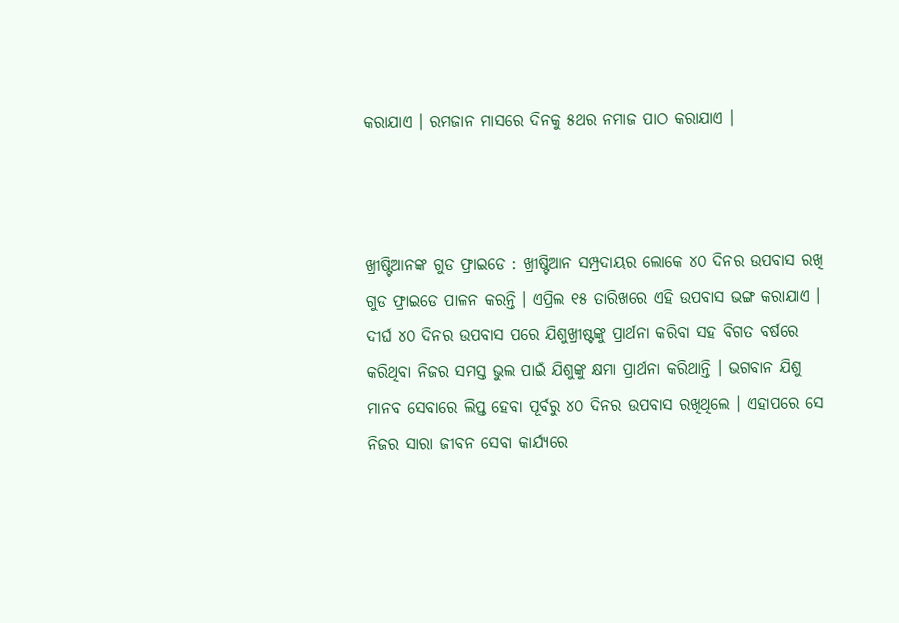କରାଯାଏ । ରମଜାନ ମାସରେ ଦିନକୁ ୫ଥର ନମାଜ ପାଠ କରାଯାଏ ।



ଖ୍ରୀଷ୍ଟିଆନଙ୍କ ଗୁଡ ଫ୍ରାଇଡେ : ଖ୍ରୀଷ୍ଟିଆନ ସମ୍ପ୍ରଦାୟର ଲୋକେ ୪୦ ଦିନର ଉପବାସ ରଖି ଗୁଡ ଫ୍ରାଇଡେ ପାଳନ କରନ୍ତି । ଏପ୍ରିଲ ୧୫ ତାରିଖରେ ଏହି ଉପବାସ ଭଙ୍ଗ କରାଯାଏ । ଦୀର୍ଘ ୪୦ ଦିନର ଉପବାସ ପରେ ଯିଶୁଖ୍ରୀଷ୍ଟଙ୍କୁ ପ୍ରାର୍ଥନା କରିବା ସହ ବିଗତ ବର୍ଷରେ କରିଥିବା ନିଜର ସମସ୍ତ ଭୁଲ ପାଇଁ ଯିଶୁଙ୍କୁ କ୍ଷମା ପ୍ରାର୍ଥନା କରିଥାନ୍ତି । ଭଗବାନ ଯିଶୁ ମାନବ ସେବାରେ ଲିପ୍ତ ହେବା ପୂର୍ବରୁ ୪୦ ଦିନର ଉପବାସ ରଖିଥିଲେ । ଏହାପରେ ସେ ନିଜର ସାରା ଜୀବନ ସେବା କାର୍ଯ୍ୟରେ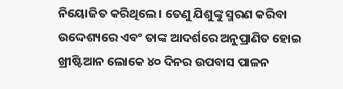ନିୟୋଜିତ କରିଥିଲେ । ତେଣୁ ଯିଶୁଙ୍କୁ ସ୍ମରଣ କରିବା ଉଦ୍ଦେଶ୍ୟରେ ଏବଂ ତାଙ୍କ ଆଦର୍ଶରେ ଅନୁପ୍ରାଣିତ ହୋଇ ଖ୍ରୀଷ୍ଟିଆନ ଲୋକେ ୪୦ ଦିନର ଉପବାସ ପାଳନ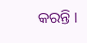କରନ୍ତି ।